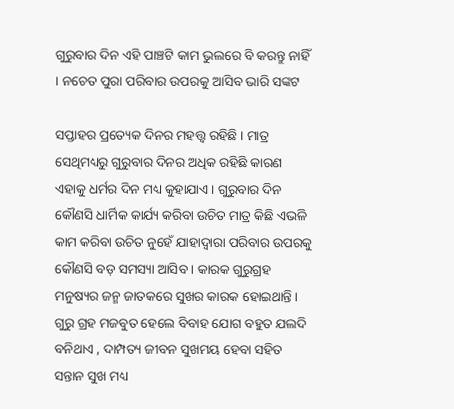ଗୁରୁବାର ଦିନ ଏହି ପାଞ୍ଚଟି କାମ ଭୁଲରେ ବି କରନ୍ତୁ ନାହିଁ । ନଚେତ ପୁରା ପରିବାର ଉପରକୁ ଆସିବ ଭାରି ସଙ୍କଟ

ସପ୍ତାହର ପ୍ରତ୍ୟେକ ଦିନର ମହତ୍ତ୍ୱ ରହିଛି । ମାତ୍ର ସେଥିମଧ୍ୟରୁ ଗୁରୁବାର ଦିନର ଅଧିକ ରହିଛି କାରଣ ଏହାକୁ ଧର୍ମର ଦିନ ମଧ୍ୟ କୁହାଯାଏ । ଗୁରୁବାର ଦିନ କୌଣସି ଧାର୍ମିକ କାର୍ଯ୍ୟ କରିବା ଉଚିତ ମାତ୍ର କିଛି ଏଭଳି କାମ କରିବା ଉଚିତ ନୁହେଁ ଯାହାଦ୍ୱାରା ପରିବାର ଉପରକୁ କୌଣସି ବଡ଼ ସମସ୍ୟା ଆସିବ । କାରକ ଗୁରୁଗ୍ରହ ମନୁଷ୍ୟର ଜନ୍ମ ଜାତକରେ ସୁଖର କାରକ ହୋଇଥାନ୍ତି । ଗୁରୁ ଗ୍ରହ ମଜବୁତ ହେଲେ ବିବାହ ଯୋଗ ବହୁତ ଯଲଦି ବନିଥାଏ , ଦାମ୍ପତ୍ୟ ଜୀବନ ସୁଖମୟ ହେବା ସହିତ ସନ୍ତାନ ସୁଖ ମଧ୍ୟ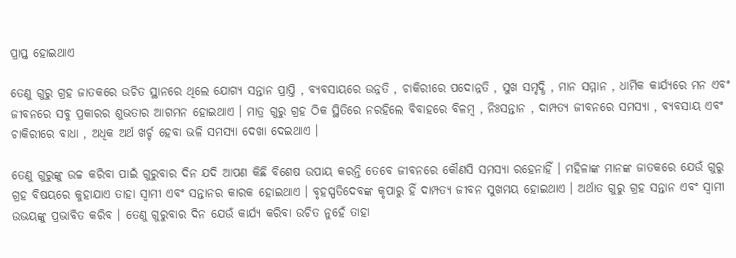ପ୍ରାପ୍ତ ହୋଇଥାଏ

ତେଣୁ ଗୁରୁ ଗ୍ରହ ଜାତକରେ ଉଚିତ ସ୍ଥାନରେ ଥିଲେ ଯୋଗ୍ୟ ସନ୍ତାନ ପ୍ରାପ୍ତି , ବ୍ୟବସାୟରେ ଉନ୍ନତି , ଚାକିରୀରେ ପଦୋନ୍ନତି , ସୁଖ ସମୃଦ୍ଧି , ମାନ ସମ୍ମାନ , ଧାର୍ମିକ କାର୍ଯ୍ୟରେ ମନ ଏବଂ ଜୀବନରେ ସବୁ ପ୍ରକାରର ଶୁଭତାର ଆଗମନ ହୋଇଥାଏ । ମାତ୍ର ଗୁରୁ ଗ୍ରହ ଠିକ ସ୍ଥିତିରେ ନରହିଲେ ବିବାହରେ ବିଳମ୍ବ , ନିଃସନ୍ତାନ , ଦାମ୍ପତ୍ୟ ଜୀବନରେ ସମସ୍ୟା , ବ୍ୟବସାୟ ଏବଂ ଚାକିରୀରେ ବାଧା , ଅଧିକ ଅର୍ଥ ଖର୍ଚ୍ଚ ହେବା ଭଳି ସମସ୍ୟା ଦେଖା ଦେଇଥାଏ ।

ତେଣୁ ଗୁରୁଙ୍କୁ ଉଚ୍ଚ କରିବା ପାଇଁ ଗୁରୁବାର ଦିନ ଯଦି ଆପଣ କିଛି ବିଶେଷ ଉପାୟ କରନ୍ତି ତେବେ ଜୀବନରେ କୌଣସି ସମସ୍ୟା ରହେନାହିଁ । ମହିଳାଙ୍କ ମାନଙ୍କ ଜାତକରେ ଯେଉଁ ଗୁରୁ ଗ୍ରହ ବିଷୟରେ କୁହାଯାଏ ତାହା ସ୍ୱାମୀ ଏବଂ ସନ୍ତାନର କାରକ ହୋଇଥାଏ । ବୃହସ୍ପତିଦେବଙ୍କ କୃପାରୁ ହିଁ ଦାମ୍ପତ୍ୟ ଜୀବନ ସୁଖମୟ ହୋଇଥାଏ । ଅର୍ଥାତ ଗୁରୁ ଗ୍ରହ ସନ୍ତାନ ଏବଂ ସ୍ୱାମୀ ଉଭୟଙ୍କୁ ପ୍ରଭାବିତ କରିବ । ତେଣୁ ଗୁରୁବାର ଦିନ ଯେଉଁ କାର୍ଯ୍ୟ କରିବା ଉଚିତ ନୁହେଁ ତାହା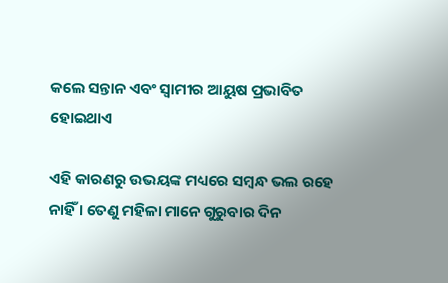କଲେ ସନ୍ତାନ ଏବଂ ସ୍ୱାମୀର ଆୟୁଷ ପ୍ରଭାବିତ ହୋଇଥାଏ

ଏହି କାରଣରୁ ଉଭୟଙ୍କ ମଧ୍ୟରେ ସମ୍ବନ୍ଧ ଭଲ ରହେ ନାହିଁ । ତେଣୁ ମହିଳା ମାନେ ଗୁରୁବାର ଦିନ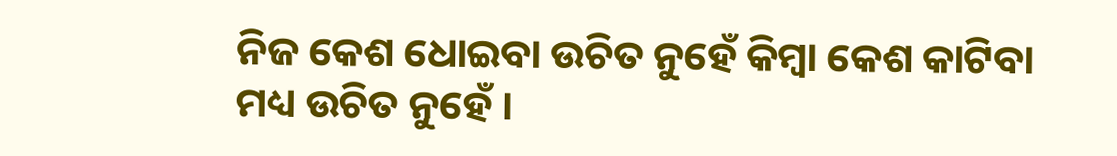ନିଜ କେଶ ଧୋଇବା ଉଚିତ ନୁହେଁ କିମ୍ବା କେଶ କାଟିବା ମଧ୍ୟ ଉଚିତ ନୁହେଁ ।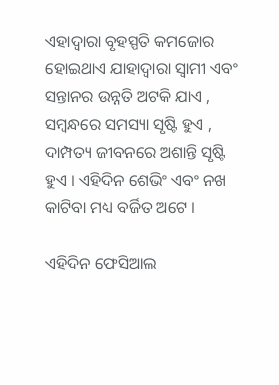ଏହାଦ୍ବାରା ବୃହସ୍ପତି କମଜୋର ହୋଇଥାଏ ଯାହାଦ୍ୱାରା ସ୍ୱାମୀ ଏବଂ ସନ୍ତାନର ଉନ୍ନତି ଅଟକି ଯାଏ , ସମ୍ବନ୍ଧରେ ସମସ୍ୟା ସୃଷ୍ଟି ହୁଏ , ଦାମ୍ପତ୍ୟ ଜୀବନରେ ଅଶାନ୍ତି ସୃଷ୍ଟି ହୁଏ । ଏହିଦିନ ଶେଭିଂ ଏବଂ ନଖ କାଟିବା ମଧ୍ୟ ବର୍ଜିତ ଅଟେ ।

ଏହିଦିନ ଫେସିଆଲ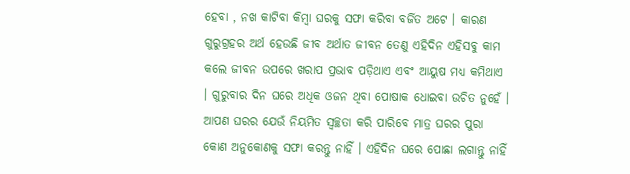ହେବା , ନଖ କାଟିବା କିମ୍ବା ଘରକୁ ସଫା କରିବା ବର୍ଜିତ ଅଟେ । କାରଣ ଗୁରୁଗ୍ରହର ଅର୍ଥ ହେଉଛି ଜୀବ ଅର୍ଥାତ ଜୀବନ ତେଣୁ ଏହିଦିନ ଏହିସବୁ କାମ କଲେ ଜୀବନ ଉପରେ ଖରାପ ପ୍ରଭାବ ପଡ଼ିଥାଏ ଏବଂ ଆୟୁଷ ମଧ୍ୟ କମିଥାଏ । ଗୁରୁବାର ଦିନ ଘରେ ଅଧିକ ଓଜନ ଥିବା ପୋଷାକ ଧୋଇବା ଉଚିତ ନୁହେଁ । ଆପଣ ଘରର ଯେଉଁ ନିୟମିତ ସ୍ୱଚ୍ଛତା କରି ପାରିବେ ମାତ୍ର ଘରର ପୁରା କୋଣ ଅନୁକୋଣକୁ ସଫା କରନ୍ତୁ ନାହିଁ । ଏହିଦିନ ଘରେ ପୋଛା ଲଗାନ୍ତୁ ନାହିଁ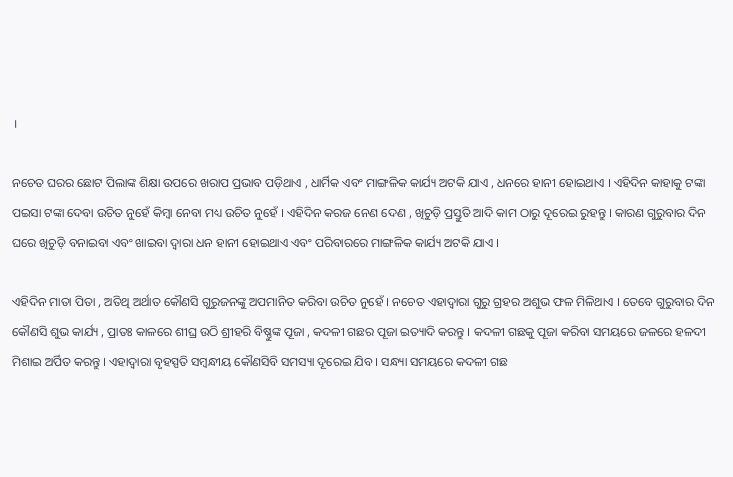।

ନଚେତ ଘରର ଛୋଟ ପିଲାଙ୍କ ଶିକ୍ଷା ଉପରେ ଖରାପ ପ୍ରଭାବ ପଡ଼ିଥାଏ , ଧାର୍ମିକ ଏବଂ ମାଙ୍ଗଳିକ କାର୍ଯ୍ୟ ଅଟକି ଯାଏ , ଧନରେ ହାନୀ ହୋଇଥାଏ । ଏହିଦିନ କାହାକୁ ଟଙ୍କା ପଇସା ଟଙ୍କା ଦେବା ଉଚିତ ନୁହେଁ କିମ୍ବା ନେବା ମଧ୍ୟ ଉଚିତ ନୁହେଁ । ଏହିଦିନ କରଜ ନେଣ ଦେଣ , ଖିଚୁଡ଼ି ପ୍ରସ୍ତୁତି ଆଦି କାମ ଠାରୁ ଦୂରେଇ ରୁହନ୍ତୁ । କାରଣ ଗୁରୁବାର ଦିନ ଘରେ ଖିଚୁଡ଼ି ବନାଇବା ଏବଂ ଖାଇବା ଦ୍ୱାରା ଧନ ହାନୀ ହୋଇଥାଏ ଏବଂ ପରିବାରରେ ମାଙ୍ଗଳିକ କାର୍ଯ୍ୟ ଅଟକି ଯାଏ ।

ଏହିଦିନ ମାତା ପିତା , ଅତିଥି ଅର୍ଥାତ କୌଣସି ଗୁରୁଜନଙ୍କୁ ଅପମାନିତ କରିବା ଉଚିତ ନୁହେଁ । ନଚେତ ଏହାଦ୍ବାରା ଗୁରୁ ଗ୍ରହର ଅଶୁଭ ଫଳ ମିଳିଥାଏ । ତେବେ ଗୁରୁବାର ଦିନ କୌଣସି ଶୁଭ କାର୍ଯ୍ୟ , ପ୍ରାତଃ କାଳରେ ଶୀଘ୍ର ଉଠି ଶ୍ରୀହରି ବିଷ୍ଣୁଙ୍କ ପୂଜା , କଦଳୀ ଗଛର ପୂଜା ଇତ୍ୟାଦି କରନ୍ତୁ । କଦଳୀ ଗଛକୁ ପୂଜା କରିବା ସମୟରେ ଜଳରେ ହଳଦୀ ମିଶାଇ ଅର୍ପିତ କରନ୍ତୁ । ଏହାଦ୍ବାରା ବୃହସ୍ପତି ସମ୍ବନ୍ଧୀୟ କୌଣସିବି ସମସ୍ୟା ଦୂରେଇ ଯିବ । ସନ୍ଧ୍ୟା ସମୟରେ କଦଳୀ ଗଛ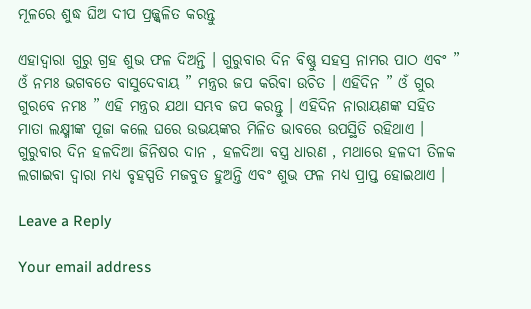ମୂଳରେ ଶୁଦ୍ଧ ଘିଅ ଦୀପ ପ୍ରଜ୍ଜ୍ଵଳିତ କରନ୍ତୁ

ଏହାଦ୍ବାରା ଗୁରୁ ଗ୍ରହ ଶୁଭ ଫଳ ଦିଅନ୍ତି । ଗୁରୁବାର ଦିନ ବିଷ୍ଣୁ ସହସ୍ର ନାମର ପାଠ ଏବଂ ” ଓଁ ନମଃ ଭଗବତେ ବାସୁଦେବାୟ ” ମନ୍ତ୍ରର ଜପ କରିବା ଉଚିତ । ଏହିଦିନ ” ଓଁ ଗୁର ଗୁରବେ ନମଃ ” ଏହି ମନ୍ତ୍ରର ଯଥା ସମ୍ଭବ ଜପ କରନ୍ତୁ । ଏହିଦିନ ନାରାୟଣଙ୍କ ସହିତ ମାତା ଲକ୍ଷ୍ମୀଙ୍କ ପୂଜା କଲେ ଘରେ ଉଭୟଙ୍କର ମିଳିତ ଭାବରେ ଉପସ୍ଥିତି ରହିଥାଏ । ଗୁରୁବାର ଦିନ ହଳଦିଆ ଜିନିଷର ଦାନ , ହଳଦିଆ ବସ୍ତ୍ର ଧାରଣ , ମଥାରେ ହଳଦୀ ତିଳକ ଲଗାଇବା ଦ୍ୱାରା ମଧ୍ୟ ବୃହସ୍ପତି ମଜବୁତ ହୁଅନ୍ତି ଏବଂ ଶୁଭ ଫଳ ମଧ୍ୟ ପ୍ରାପ୍ତ ହୋଇଥାଏ ।

Leave a Reply

Your email address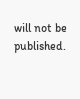will not be published.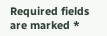Required fields are marked *